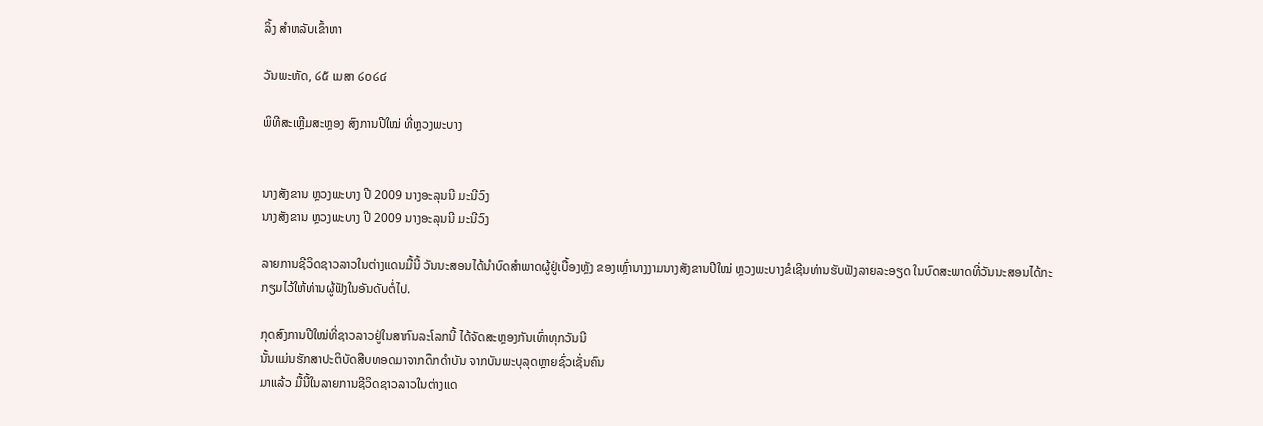ລິ້ງ ສຳຫລັບເຂົ້າຫາ

ວັນພະຫັດ, ໒໕ ເມສາ ໒໐໒໔

ພິທີສະເຫຼີມສະຫຼອງ ສົງການປີໃໝ່ ທີ່ຫຼວງພະບາງ


ນາງສັງຂານ ຫຼວງພະບາງ ປີ 2009 ນາງອະລຸນນີ ມະນີວົງ
ນາງສັງຂານ ຫຼວງພະບາງ ປີ 2009 ນາງອະລຸນນີ ມະນີວົງ

ລາຍການຊີວິດຊາວລາວໃນຕ່າງແດນມື້ນີ້ ວັນນະສອນໄດ້ນຳບົດສຳພາດຜູ້ຢູ່ເບື້ອງຫຼັງ ຂອງເຫຼົ່ານາງງາມນາງສັງຂານປີໃໝ່ ຫຼວງພະບາງຂໍເຊີນທ່ານຮັບຟັງລາຍລະອຽດ ໃນບົດສະພາດທີ່ວັນນະສອນໄດ້ກະກຽມໄວ້ໃຫ້ທ່ານຜູ້ຟັງໃນອັນດັບຕໍ່ໄປ.

ກຸດສົງການປີໃໝ່ທີ່ຊາວລາວຢູ່ໃນສາກົນລະໂລກນີ້ ໄດ້ຈັດສະຫຼອງກັນເທົ່າທຸກວັນນີ
ນັ້ນແມ່ນຮັກສາປະຕິບັດສືບທອດມາຈາກດຶກດໍາບັນ ຈາກບັນພະບຸລຸດຫຼາຍຊົ່ວເຊັ່ນຄົນ
ມາແລ້ວ ມື້ນີ້ໃນລາຍການຊີວິດຊາວລາວໃນຕ່າງແດ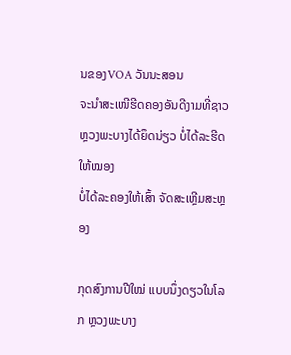ນຂອງVOA ວັນນະສອນ
ຈະນໍາສະເໜີຮີດຄອງອັນດີງາມທີ່ຊາວຫຼວງພະບາງໄດ້ຍຶດນ່ຽວ ບໍ່ໄດ້ລະຮີດໃຫ້ໝອງ
ບໍ່ໄດ້ລະຄອງໃຫ້ເສົ້າ ຈັດສະເຫຼີມສະຫຼອງ

ກຸດສົງການປີໃໝ່ ແບບນຶ່ງດຽວໃນໂລກ ຫຼວງພະບາງ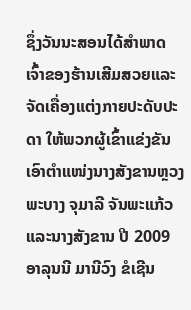ຊຶ່ງວັນນະສອນໄດ້ສໍາພາດ
ເຈົ້າຂອງຮ້ານເສີມສວຍແລະຈັດເຄື່ອງແຕ່ງກາຍປະດັບປະດາ ໃຫ້ພວກຜູ້ເຂົ້າແຂ່ງຂັນ
ເອົາຕໍາແໜ່ງນາງສັງຂານຫຼວງພະບາງ ຈຸມາລີ ຈັນພະແກ້ວແລະນາງສັງຂານ ປີ 2009
ອາລຸນນີ ມານີວົງ ຂໍເຊີນ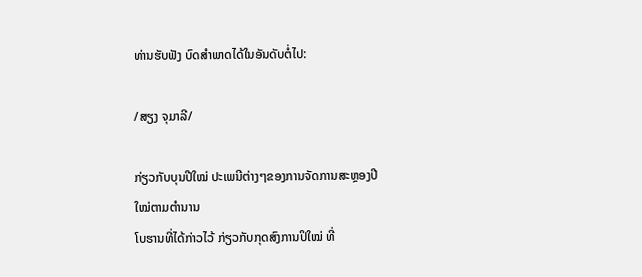ທ່ານຮັບຟັງ ບົດສໍາພາດໄດ້ໃນອັນດັບຕໍ່ໄປ:

/ສຽງ ຈຸມາລີ/

ກ່ຽວກັບບຸນປີໃໝ່ ປະເພນີຕ່າງໆຂອງການຈັດການສະຫຼອງປີໃໝ່ຕາມຕໍານານ
ໂບຮານທີ່ໄດ້ກ່າວໄວ້ ກ່ຽວກັບກຸດສົງການປິໃໝ່ ທີ່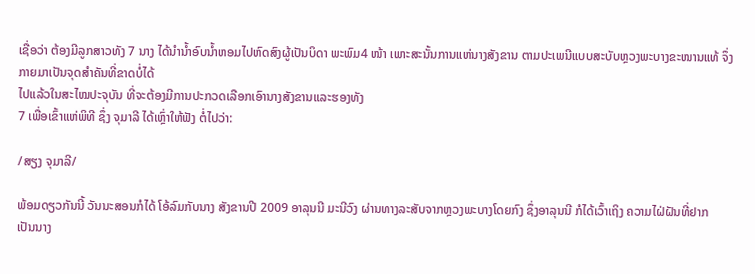ເຊື່ອວ່າ ຕ້ອງມີລູກສາວທັງ 7 ນາງ ໄດ້ນໍານໍ້າອົບນໍ້າຫອມໄປຫົດສົງຜູ້ເປັນບິດາ ພະພົມ4 ໜ້າ ເພາະສະນັ້ນການແຫ່ນາງສັງຂານ ຕາມປະເພນີແບບສະບັບຫຼວງພະບາງຂະໜານແທ້ ຈຶ່ງກາຍມາເປັນຈຸດສໍາຄັນທີ່ຂາດບໍ່ໄດ້
ໄປແລ້ວໃນສະໄໝປະຈຸບັນ ທີ່ຈະຕ້ອງມີການປະກວດເລືອກເອົານາງສັງຂານແລະຮອງທັງ
7 ເພື່ອເຂົ້າແຫ່ພິທີ ຊຶ່ງ ຈຸມາລີ ໄດ້ເຫຼົ່າໃຫ້ຟັງ ຕໍ່ໄປວ່າ:

/ສຽງ ຈຸມາລີ/

ພ້ອມດຽວກັນນີ້ ວັນນະສອນກໍໄດ້ ໂອ້ລົມກັບນາງ ສັງຂານປີ 2009 ອາລຸນນີ ມະນີວົງ ຜ່ານທາງລະສັບຈາກຫຼວງພະບາງໂດຍກົງ ຊຶ່ງອາລຸນນີ ກໍໄດ້ເວົ້າເຖິງ ຄວາມໄຝ່ຝັນທີ່ຢາກ
ເປັນນາງ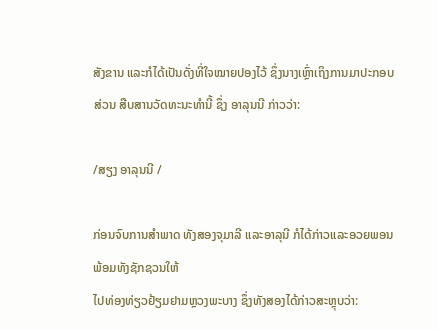ສັງຂານ ແລະກໍໄດ້ເປັນດັ່ງທີ່ໃຈໝາຍປອງໄວ້ ຊຶ່ງນາງເຫຼົ່າເຖິງການມາປະກອບ
ສ່ວນ ສືບສານວັດທະນະທໍານີ້ ຊຶ່ງ ອາລຸນນີ ກ່າວວ່າ:

/ສຽງ ອາລຸນນີ /

ກ່ອນຈົບການສໍາພາດ ທັງສອງຈຸມາລີ ແລະອາລຸນີ ກໍໄດ້ກ່າວແລະອວຍພອນ ພ້ອມທັງຊັກຊວນໃຫ້
ໄປທ່ອງທ່ຽວຢ້ຽມຢາມຫຼວງພະບາງ ຊຶ່ງທັງສອງໄດ້ກ່າວສະຫຼຸບວ່າ: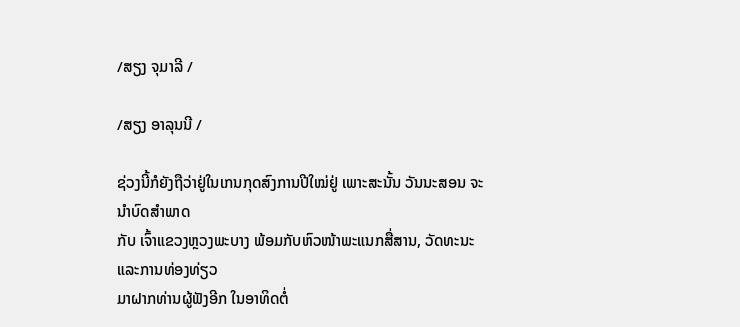/ສຽງ ຈຸມາລີ /

/ສຽງ ອາລຸນນີ /

ຊ່ວງນີ້ກໍຍັງຖືວ່າຢູ່ໃນເກນກຸດສົງການປີໃໝ່ຢູ່ ເພາະສະນັ້ນ ວັນນະສອນ ຈະນໍາບົດສໍາພາດ
ກັບ ເຈົ້າແຂວງຫຼວງພະບາງ ພ້ອມກັບຫົວໜ້າພະແນກສື່ສານ, ວັດທະນະແລະການທ່ອງທ່ຽວ
ມາຝາກທ່ານຜູ້ຟັງອີກ ໃນອາທິດຕໍ່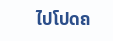ໄປໂປດຄ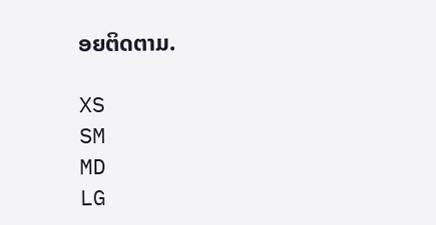ອຍຕິດຕາມ.

XS
SM
MD
LG